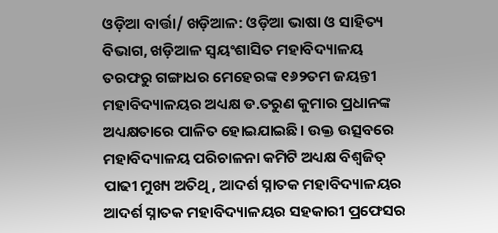ଓଡ଼ିଆ ବାର୍ତ୍ତା/ ଖଡ଼ିଆଳ: ଓଡ଼ିଆ ଭାଷା ଓ ସାହିତ୍ୟ ବିଭାଗ, ଖଡ଼ିଆଳ ସ୍ଵୟଂଶାସିତ ମହାବିଦ୍ୟାଳୟ ତରଫରୁ ଗଙ୍ଗାଧର ମେହେରଙ୍କ ୧୬୨ତମ ଜୟନ୍ତୀ ମହାବିଦ୍ୟାଳୟର ଅଧ୍ୟକ୍ଷ ଡ.ତରୁଣ କୁମାର ପ୍ରଧାନଙ୍କ ଅଧ୍ୟକ୍ଷତାରେ ପାଳିତ ହୋଇଯାଇଛି। ଉକ୍ତ ଉତ୍ସବରେ ମହାବିଦ୍ୟାଳୟ ପରିଚାଳନା କମିଟି ଅଧ୍ୟକ୍ଷ ବିଶ୍ୱଜିତ୍ ପାଢୀ ମୁଖ୍ୟ ଅତିଥି, ଆଦର୍ଶ ସ୍ନାତକ ମହାବିଦ୍ୟାଳୟର ଆଦର୍ଶ ସ୍ନାତକ ମହାବିଦ୍ୟାଳୟର ସହକାରୀ ପ୍ରଫେସର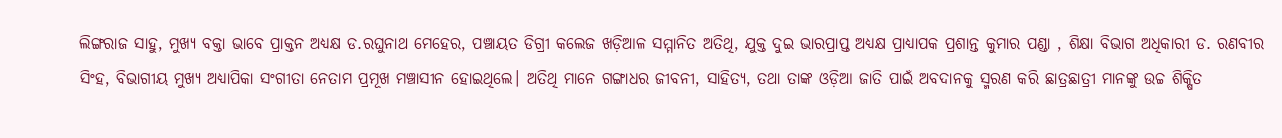ଲିଙ୍ଗରାଜ ସାହୁ, ମୁଖ୍ୟ ବକ୍ତା ଭାବେ ପ୍ରାକ୍ତନ ଅଧ୍ୟକ୍ଷ ଡ.ରଘୁନାଥ ମେହେର, ପଞ୍ଚାୟତ ଡିଗ୍ରୀ କଲେଜ ଖଡ଼ିଆଳ ସମ୍ମାନିତ ଅତିଥି, ଯୁକ୍ତ ଦୁଇ ଭାରପ୍ରାପ୍ତ ଅଧ୍ୟକ୍ଷ ପ୍ରାଧ୍ୟାପକ ପ୍ରଶାନ୍ତ କୁମାର ପଣ୍ଡା , ଶିକ୍ଷା ବିଭାଗ ଅଧିକାରୀ ଡ. ରଣବୀର ସିଂହ, ବିଭାଗୀୟ ମୁଖ୍ୟ ଅଧ୍ୟାପିକା ସଂଗୀତା ନେତାମ ପ୍ରମୂଖ ମଞ୍ଚାସୀନ ହୋଇଥିଲେ। ଅତିଥି ମାନେ ଗଙ୍ଗାଧର ଜୀବନୀ, ସାହିତ୍ୟ, ତଥା ତାଙ୍କ ଓଡ଼ିଆ ଜାତି ପାଇଁ ଅବଦାନକୁ ସ୍ମରଣ କରି ଛାତ୍ରଛାତ୍ରୀ ମାନଙ୍କୁ ଉଚ୍ଚ ଶିକ୍ଷିତ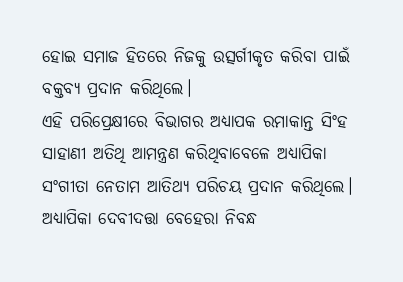ହୋଇ ସମାଜ ହିତରେ ନିଜକୁ ଉତ୍ସର୍ଗୀକୃତ କରିବା ପାଇଁ ବକ୍ତବ୍ୟ ପ୍ରଦାନ କରିଥିଲେ।
ଏହି ପରିପ୍ରେକ୍ଷୀରେ ବିଭାଗର ଅଧ୍ୟାପକ ରମାକାନ୍ତ ସିଂହ ସାହାଣୀ ଅତିଥି ଆମନ୍ତ୍ରଣ କରିଥିବାବେଳେ ଅଧ୍ୟାପିକା ସଂଗୀତା ନେତାମ ଆତିଥ୍ଯ ପରିଚୟ ପ୍ରଦାନ କରିଥିଲେ। ଅଧ୍ୟାପିକା ଦେବୀଦତ୍ତା ବେହେରା ନିବନ୍ଧ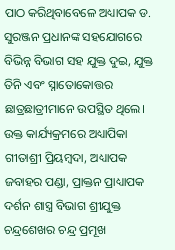ପାଠ କରିଥିବାବେଳେ ଅଧ୍ୟାପକ ଡ. ସୁରଞ୍ଜନ ପ୍ରଧାନଙ୍କ ସହଯୋଗରେ ବିଭିନ୍ନ ବିଭାଗ ସହ ଯୁକ୍ତ ଦୁଇ, ଯୁକ୍ତ ତିନି ଏବଂ ସ୍ନାତୋକୋତ୍ତର ଛାତ୍ରଛାତ୍ରୀମାନେ ଉପସ୍ଥିତ ଥିଲେ। ଉକ୍ତ କାର୍ଯ୍ୟକ୍ରମରେ ଅଧ୍ୟାପିକା ଗୀତାଶ୍ରୀ ପ୍ରିୟମ୍ବଦା, ଅଧ୍ୟାପକ ଜବାହର ପଣ୍ଡା, ପ୍ରାକ୍ତନ ପ୍ରାଧ୍ୟାପକ ଦର୍ଶନ ଶାସ୍ତ୍ର ବିଭାଗ ଶ୍ରୀଯୁକ୍ତ ଚନ୍ଦ୍ରଶେଖର ଚନ୍ଦ୍ର ପ୍ରମୂଖ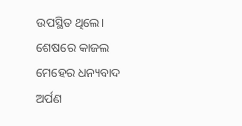ଉପସ୍ଥିତ ଥିଲେ। ଶେଷରେ କାଜଲ ମେହେର ଧନ୍ୟବାଦ ଅର୍ପଣ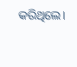କରିଥିଲେ।